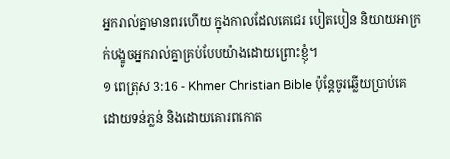អ្នករាល់គ្នាមានពរហើយ ក្នុងកាលដែលគេជេរ បៀតបៀន និយាយអាក្រក់បង្ខូចអ្នករាល់គ្នាគ្រប់បែបយ៉ាងដោយព្រោះខ្ញុំ។
១ ពេត្រុស 3:16 - Khmer Christian Bible ប៉ុន្ដែចូរឆ្លើយប្រាប់គេដោយទន់ភ្លន់ និងដោយគោរពកោត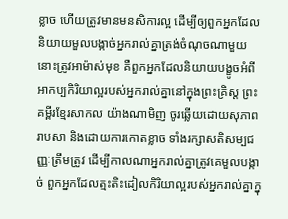ខ្លាច ហើយត្រូវមានមនសិការល្អ ដើម្បីឲ្យពួកអ្នកដែលនិយាយមួលបង្កាច់អ្នករាល់គ្នាត្រង់ចំណុចណាមួយនោះត្រូវអាម៉ាស់មុខ គឺពួកអ្នកដែលនិយាយបង្ខូចអំពីអាកប្បកិរិយាល្អរបស់អ្នករាល់គ្នានៅក្នុងព្រះគ្រិស្ដ ព្រះគម្ពីរខ្មែរសាកល យ៉ាងណាមិញ ចូរឆ្លើយដោយសុភាពរាបសា និងដោយការកោតខ្លាច ទាំងរក្សាសតិសម្បជញ្ញៈត្រឹមត្រូវ ដើម្បីកាលណាអ្នករាល់គ្នាត្រូវគេមួលបង្កាច់ ពួកអ្នកដែលត្មះតិះដៀលកិរិយាល្អរបស់អ្នករាល់គ្នាក្នុ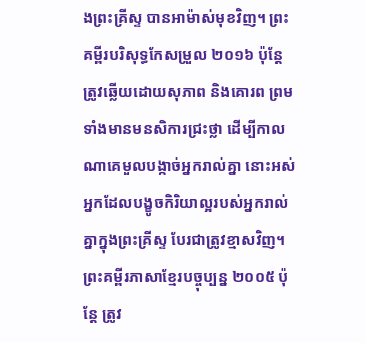ងព្រះគ្រីស្ទ បានអាម៉ាស់មុខវិញ។ ព្រះគម្ពីរបរិសុទ្ធកែសម្រួល ២០១៦ ប៉ុន្តែ ត្រូវឆ្លើយដោយសុភាព និងគោរព ព្រមទាំងមានមនសិការជ្រះថ្លា ដើម្បីកាលណាគេមួលបង្កាច់អ្នករាល់គ្នា នោះអស់អ្នកដែលបង្ខូចកិរិយាល្អរបស់អ្នករាល់គ្នាក្នុងព្រះគ្រីស្ទ បែរជាត្រូវខ្មាសវិញ។ ព្រះគម្ពីរភាសាខ្មែរបច្ចុប្បន្ន ២០០៥ ប៉ុន្តែ ត្រូវ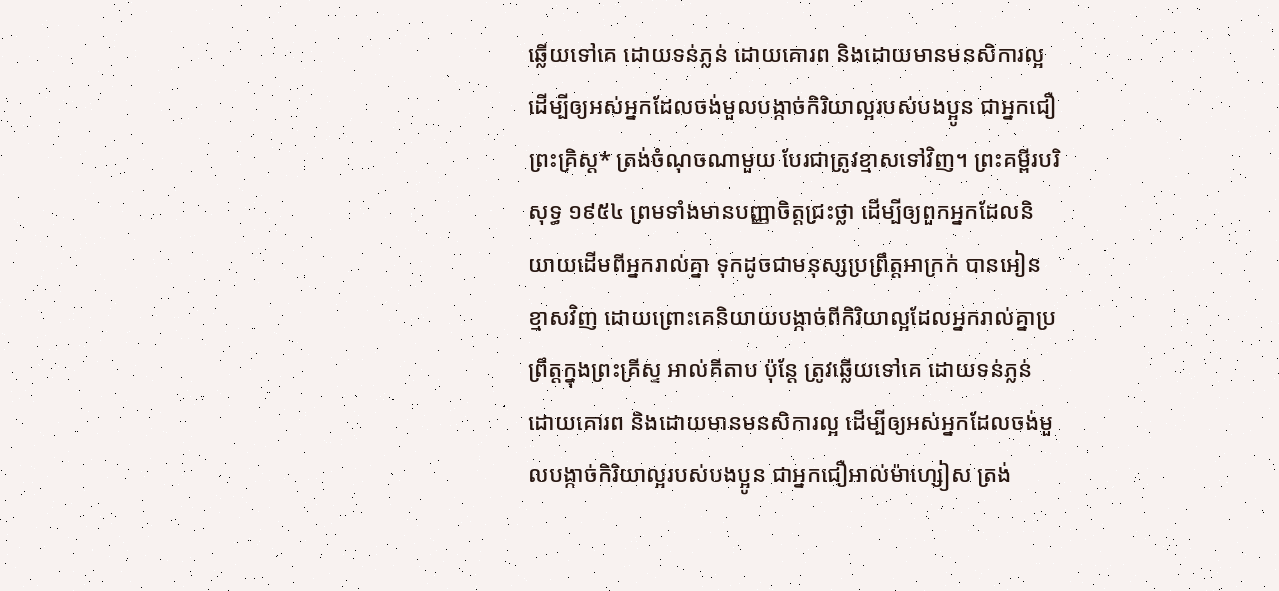ឆ្លើយទៅគេ ដោយទន់ភ្លន់ ដោយគោរព និងដោយមានមនសិការល្អ ដើម្បីឲ្យអស់អ្នកដែលចង់មួលបង្កាច់កិរិយាល្អរបស់បងប្អូន ជាអ្នកជឿព្រះគ្រិស្ត* ត្រង់ចំណុចណាមួយ បែរជាត្រូវខ្មាសទៅវិញ។ ព្រះគម្ពីរបរិសុទ្ធ ១៩៥៤ ព្រមទាំងមានបញ្ញាចិត្តជ្រះថ្លា ដើម្បីឲ្យពួកអ្នកដែលនិយាយដើមពីអ្នករាល់គ្នា ទុកដូចជាមនុស្សប្រព្រឹត្តអាក្រក់ បានអៀនខ្មាសវិញ ដោយព្រោះគេនិយាយបង្កាច់ពីកិរិយាល្អដែលអ្នករាល់គ្នាប្រព្រឹត្តក្នុងព្រះគ្រីស្ទ អាល់គីតាប ប៉ុន្ដែ ត្រូវឆ្លើយទៅគេ ដោយទន់ភ្លន់ ដោយគោរព និងដោយមានមនសិការល្អ ដើម្បីឲ្យអស់អ្នកដែលចង់មួលបង្កាច់កិរិយាល្អរបស់បងប្អូន ជាអ្នកជឿអាល់ម៉ាហ្សៀស ត្រង់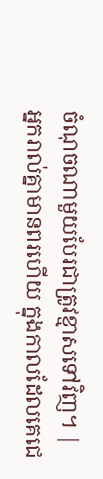ចំណុចណាមួយបែរជាត្រូវខ្មាសទៅវិញ។ |
អ្នករាល់គ្នាមានពរហើយ ក្នុងកាលដែលគេជេ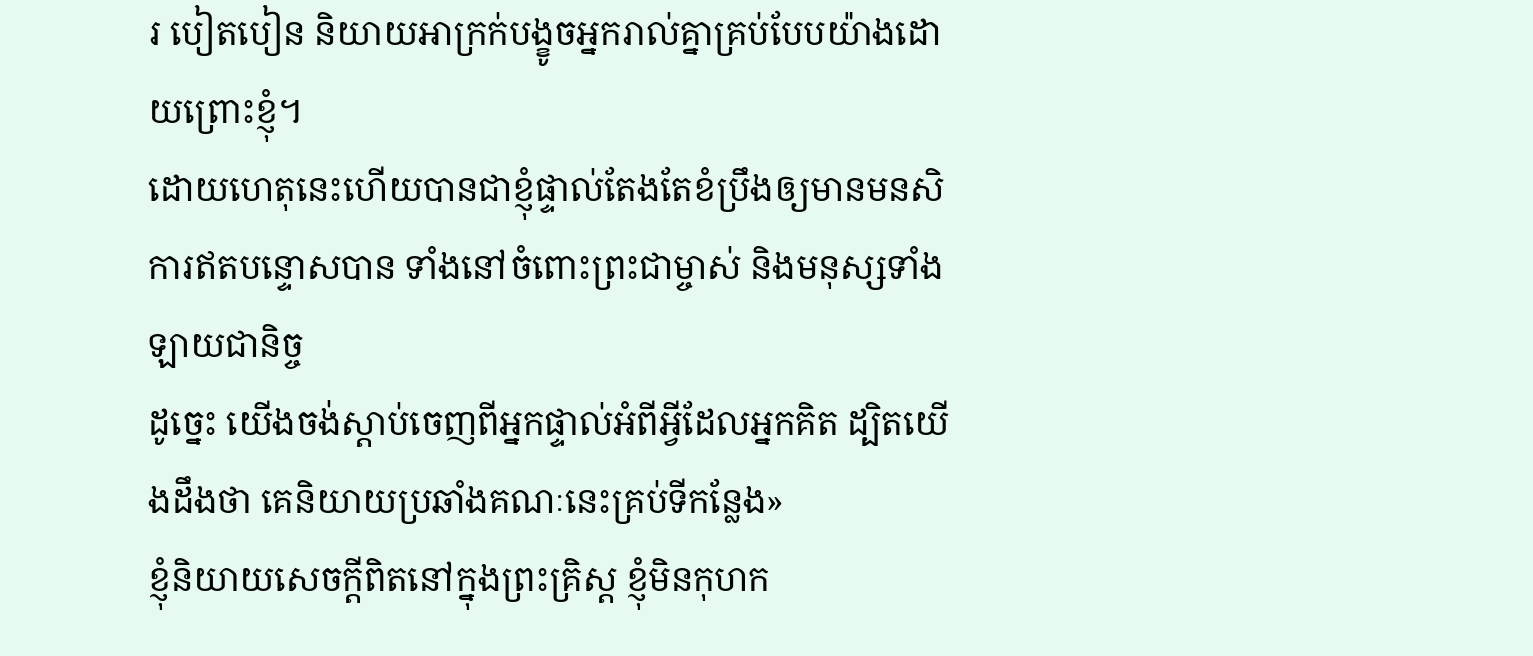រ បៀតបៀន និយាយអាក្រក់បង្ខូចអ្នករាល់គ្នាគ្រប់បែបយ៉ាងដោយព្រោះខ្ញុំ។
ដោយហេតុនេះហើយបានជាខ្ញុំផ្ទាល់តែងតែខំប្រឹងឲ្យមានមនសិការឥតបន្ទោសបាន ទាំងនៅចំពោះព្រះជាម្ចាស់ និងមនុស្សទាំងឡាយជានិច្ច
ដូច្នេះ យើងចង់ស្ដាប់ចេញពីអ្នកផ្ទាល់អំពីអ្វីដែលអ្នកគិត ដ្បិតយើងដឹងថា គេនិយាយប្រឆាំងគណៈនេះគ្រប់ទីកន្លែង»
ខ្ញុំនិយាយសេចក្ដីពិតនៅក្នុងព្រះគ្រិស្ដ ខ្ញុំមិនកុហក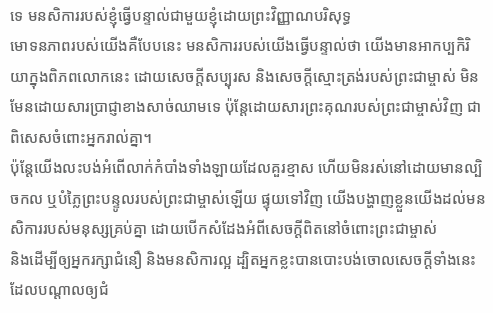ទេ មនសិការរបស់ខ្ញុំធ្វើបន្ទាល់ជាមួយខ្ញុំដោយព្រះវិញ្ញាណបរិសុទ្ធ
មោទនភាពរបស់យើងគឺបែបនេះ មនសិការរបស់យើងធ្វើបន្ទាល់ថា យើងមានអាកប្បកិរិយាក្នុងពិភពលោកនេះ ដោយសេចក្ដីសប្បុរស និងសេចក្ដីស្មោះត្រង់របស់ព្រះជាម្ចាស់ មិនមែនដោយសារប្រាជ្ញាខាងសាច់ឈាមទេ ប៉ុន្ដែដោយសារព្រះគុណរបស់ព្រះជាម្ចាស់វិញ ជាពិសេសចំពោះអ្នករាល់គ្នា។
ប៉ុន្ដែយើងលះបង់អំពើលាក់កំបាំងទាំងឡាយដែលគួរខ្មាស ហើយមិនរស់នៅដោយមានល្បិចកល ឬបំភ្លៃព្រះបន្ទូលរបស់ព្រះជាម្ចាស់ឡើយ ផ្ទុយទៅវិញ យើងបង្ហាញខ្លួនយើងដល់មនសិការរបស់មនុស្សគ្រប់គ្នា ដោយបើកសំដែងអំពីសេចក្ដីពិតនៅចំពោះព្រះជាម្ចាស់
និងដើម្បីឲ្យអ្នករក្សាជំនឿ និងមនសិការល្អ ដ្បិតអ្នកខ្លះបានបោះបង់ចោលសេចក្ដីទាំងនេះដែលបណ្ដាលឲ្យជំ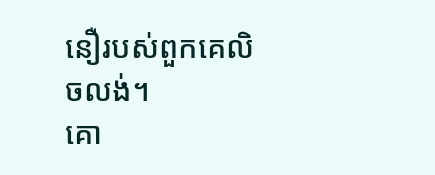នឿរបស់ពួកគេលិចលង់។
គោ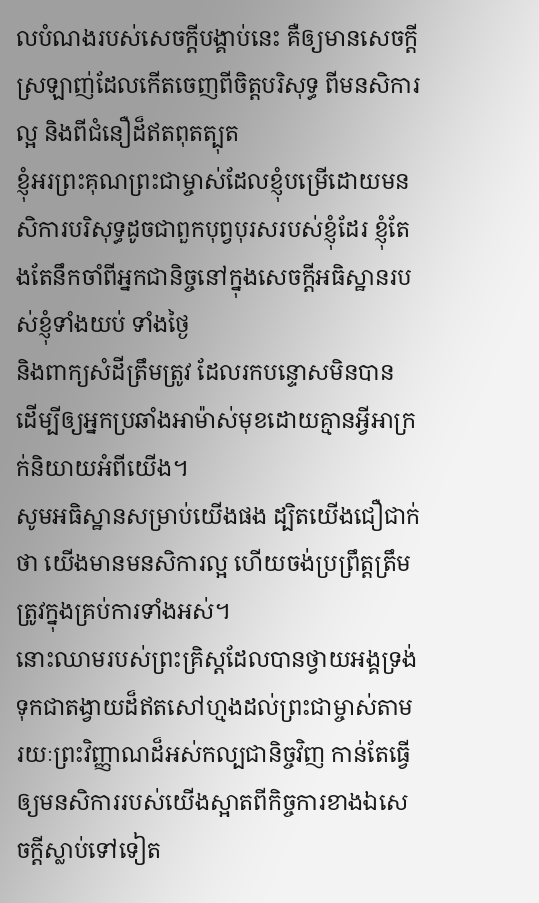លបំណងរបស់សេចក្ដីបង្គាប់នេះ គឺឲ្យមានសេចក្ដីស្រឡាញ់ដែលកើតចេញពីចិត្ដបរិសុទ្ធ ពីមនសិការល្អ និងពីជំនឿដ៏ឥតពុតត្បុត
ខ្ញុំអរព្រះគុណព្រះជាម្ចាស់ដែលខ្ញុំបម្រើដោយមនសិការបរិសុទ្ធដូចជាពួកបុព្វបុរសរបស់ខ្ញុំដែរ ខ្ញុំតែងតែនឹកចាំពីអ្នកជានិច្ចនៅក្នុងសេចក្ដីអធិស្ឋានរបស់ខ្ញុំទាំងយប់ ទាំងថ្ងៃ
និងពាក្យសំដីត្រឹមត្រូវ ដែលរកបន្ទោសមិនបាន ដើម្បីឲ្យអ្នកប្រឆាំងអាម៉ាស់មុខដោយគ្មានអ្វីអាក្រក់និយាយអំពីយើង។
សូមអធិស្ឋានសម្រាប់យើងផង ដ្បិតយើងជឿជាក់ថា យើងមានមនសិការល្អ ហើយចង់ប្រព្រឹត្តត្រឹមត្រូវក្នុងគ្រប់ការទាំងអស់។
នោះឈាមរបស់ព្រះគ្រិស្ដដែលបានថ្វាយអង្គទ្រង់ទុកជាតង្វាយដ៏ឥតសៅហ្មងដល់ព្រះជាម្ចាស់តាមរយៈព្រះវិញ្ញាណដ៏អស់កល្បជានិច្ចវិញ កាន់តែធ្វើឲ្យមនសិការរបស់យើងស្អាតពីកិច្ចការខាងឯសេចក្ដីស្លាប់ទៅទៀត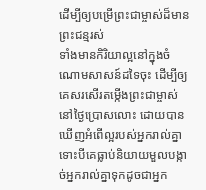ដើម្បីឲ្យបម្រើព្រះជាម្ចាស់ដ៏មានព្រះជន្មរស់
ទាំងមានកិរិយាល្អនៅក្នុងចំណោមសាសន៍ដទៃចុះ ដើម្បីឲ្យគេសរសើរតម្កើងព្រះជាម្ចាស់នៅថ្ងៃប្រោសលោះ ដោយបានឃើញអំពើល្អរបស់អ្នករាល់គ្នា ទោះបីគេធ្លាប់និយាយមួលបង្កាច់អ្នករាល់គ្នាទុកដូចជាអ្នក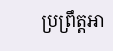ប្រព្រឹត្ដអា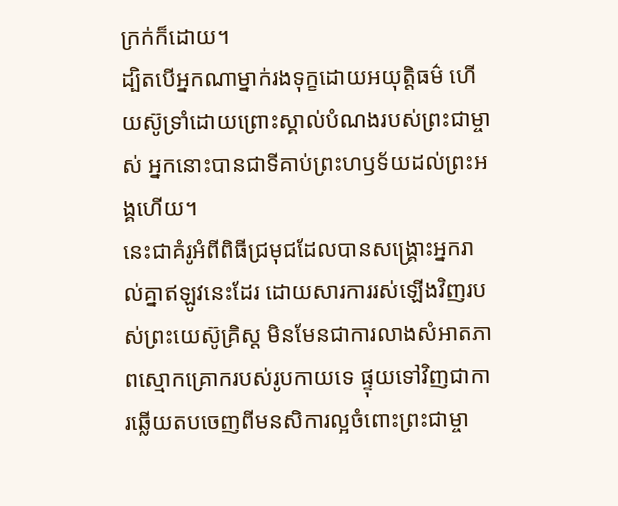ក្រក់ក៏ដោយ។
ដ្បិតបើអ្នកណាម្នាក់រងទុក្ខដោយអយុត្តិធម៌ ហើយស៊ូទ្រាំដោយព្រោះស្គាល់បំណងរបស់ព្រះជាម្ចាស់ អ្នកនោះបានជាទីគាប់ព្រះហឫទ័យដល់ព្រះអង្គហើយ។
នេះជាគំរូអំពីពិធីជ្រមុជដែលបានសង្គ្រោះអ្នករាល់គ្នាឥឡូវនេះដែរ ដោយសារការរស់ឡើងវិញរបស់ព្រះយេស៊ូគ្រិស្ដ មិនមែនជាការលាងសំអាតភាពស្មោកគ្រោករបស់រូបកាយទេ ផ្ទុយទៅវិញជាការឆ្លើយតបចេញពីមនសិការល្អចំពោះព្រះជាម្ចា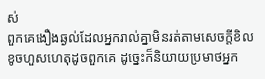ស់
ពួកគេងឿងឆ្ងល់ដែលអ្នករាល់គ្នាមិនរត់តាមសេចក្ដីខិលខូចហួសហេតុដូចពួកគេ ដូច្នេះក៏និយាយប្រមាថអ្នក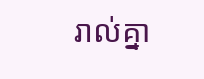រាល់គ្នា